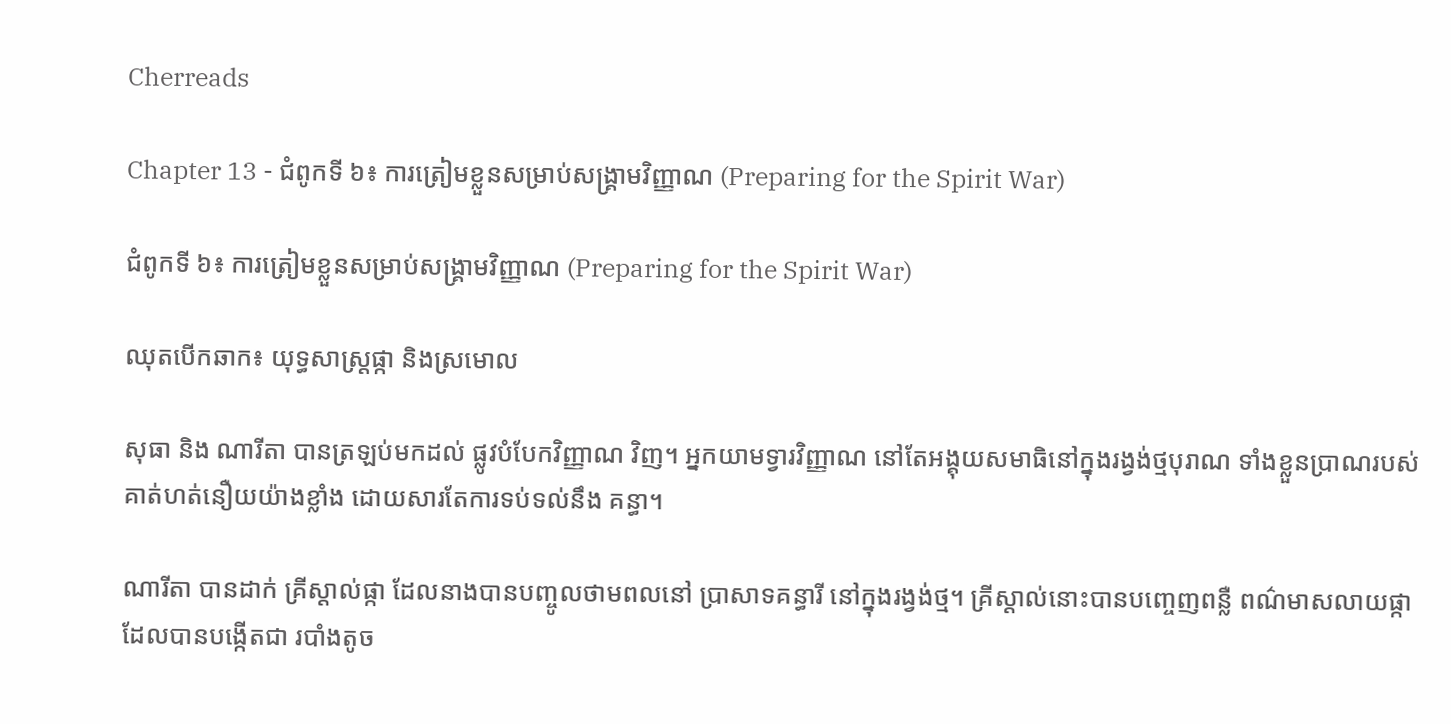Cherreads

Chapter 13 - ជំពូកទី ៦៖ ការត្រៀមខ្លួនសម្រាប់សង្គ្រាមវិញ្ញាណ (Preparing for the Spirit War)

ជំពូកទី ៦៖ ការត្រៀមខ្លួនសម្រាប់សង្គ្រាមវិញ្ញាណ (Preparing for the Spirit War)

ឈុតបើកឆាក៖ យុទ្ធសាស្ត្រផ្កា និងស្រមោល

សុធា និង ណារីតា បានត្រឡប់មកដល់ ផ្លូវបំបែកវិញ្ញាណ វិញ។ អ្នកយាមទ្វារវិញ្ញាណ នៅតែអង្គុយសមាធិនៅក្នុងរង្វង់ថ្មបុរាណ ទាំងខ្លួនប្រាណរបស់គាត់ហត់នឿយយ៉ាងខ្លាំង ដោយសារតែការទប់ទល់នឹង គន្ធា។

ណារីតា បានដាក់ គ្រីស្តាល់ផ្កា ដែលនាងបានបញ្ចូលថាមពលនៅ ប្រាសាទគន្ធារី នៅក្នុងរង្វង់ថ្ម។ គ្រីស្តាល់នោះបានបញ្ចេញពន្លឺ ពណ៌មាសលាយផ្កា ដែលបានបង្កើតជា របាំងតូច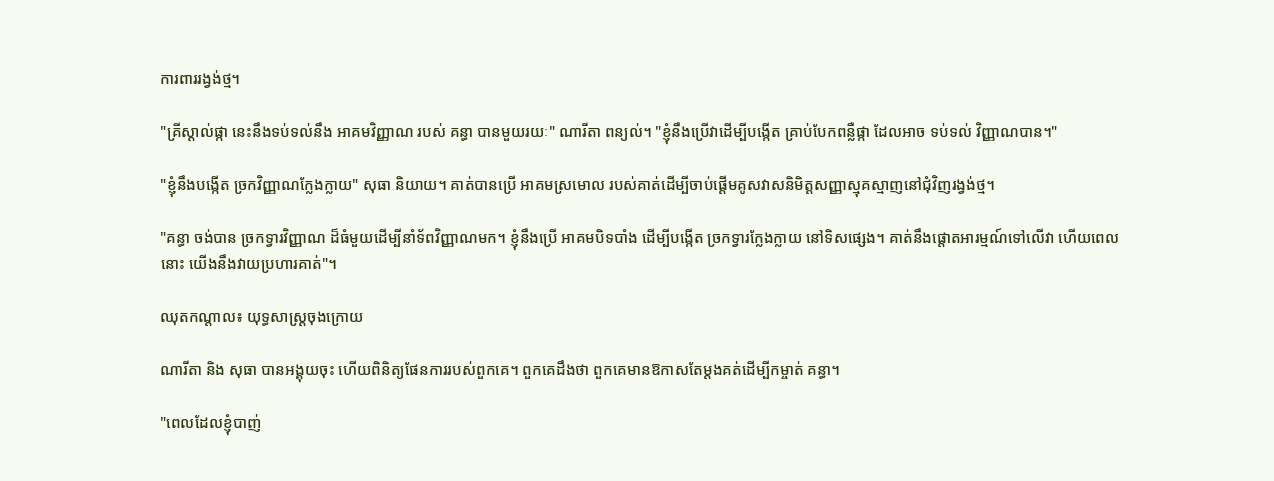ការពាររង្វង់ថ្ម។

"គ្រីស្តាល់ផ្កា នេះនឹងទប់ទល់នឹង អាគមវិញ្ញាណ របស់ គន្ធា បានមួយរយៈ" ណារីតា ពន្យល់។ "ខ្ញុំនឹងប្រើវាដើម្បីបង្កើត គ្រាប់បែកពន្លឺផ្កា ដែលអាច ទប់ទល់ វិញ្ញាណបាន។"

"ខ្ញុំនឹងបង្កើត ច្រកវិញ្ញាណក្លែងក្លាយ" សុធា និយាយ។ គាត់បានប្រើ អាគមស្រមោល របស់គាត់ដើម្បីចាប់ផ្តើមគូសវាសនិមិត្តសញ្ញាស្មុគស្មាញនៅជុំវិញរង្វង់ថ្ម។

"គន្ធា ចង់បាន ច្រកទ្វារវិញ្ញាណ ដ៏ធំមួយដើម្បីនាំទ័ពវិញ្ញាណមក។ ខ្ញុំនឹងប្រើ អាគមបិទបាំង ដើម្បីបង្កើត ច្រកទ្វារក្លែងក្លាយ នៅទិសផ្សេង។ គាត់នឹងផ្តោតអារម្មណ៍ទៅលើវា ហើយពេលនោះ យើងនឹងវាយប្រហារគាត់"។

ឈុតកណ្តាល៖ យុទ្ធសាស្ត្រចុងក្រោយ

ណារីតា និង សុធា បានអង្គុយចុះ ហើយពិនិត្យផែនការរបស់ពួកគេ។ ពួកគេដឹងថា ពួកគេមានឱកាសតែម្តងគត់ដើម្បីកម្ចាត់ គន្ធា។

"ពេលដែលខ្ញុំបាញ់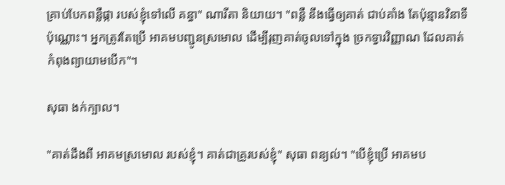គ្រាប់បែកពន្លឺផ្កា របស់ខ្ញុំទៅលើ គន្ធា" ណារីតា និយាយ។ "ពន្លឺ នឹងធ្វើឲ្យគាត់ ជាប់គាំង តែប៉ុន្មានវិនាទីប៉ុណ្ណោះ។ អ្នកត្រូវតែប្រើ អាគមបញ្ជូនស្រមោល ដើម្បីរុញគាត់ចូលទៅក្នុង ច្រកទ្វារវិញ្ញាណ ដែលគាត់កំពុងព្យាយាមបើក"។

សុធា ងក់ក្បាល។

"គាត់ដឹងពី អាគមស្រមោល របស់ខ្ញុំ។ គាត់ជាគ្រូរបស់ខ្ញុំ" សុធា ពន្យល់។ "បើខ្ញុំប្រើ អាគមប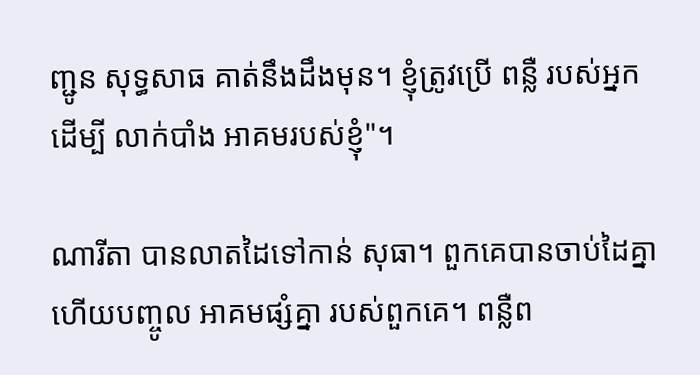ញ្ជូន សុទ្ធសាធ គាត់នឹងដឹងមុន។ ខ្ញុំត្រូវប្រើ ពន្លឺ របស់អ្នកដើម្បី លាក់បាំង អាគមរបស់ខ្ញុំ"។

ណារីតា បានលាតដៃទៅកាន់ សុធា។ ពួកគេបានចាប់ដៃគ្នា ហើយបញ្ចូល អាគមផ្សំគ្នា របស់ពួកគេ។ ពន្លឺព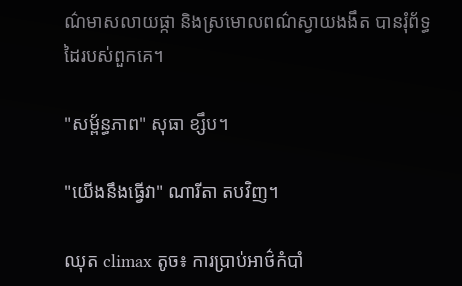ណ៌មាសលាយផ្កា និងស្រមោលពណ៌ស្វាយងងឹត បានរុំព័ទ្ធដៃរបស់ពួកគេ។

"សម្ព័ន្ធភាព" សុធា ខ្សឹប។

"យើងនឹងធ្វើវា" ណារីតា តបវិញ។

ឈុត climax តូច៖ ការប្រាប់អាថ៌កំបាំ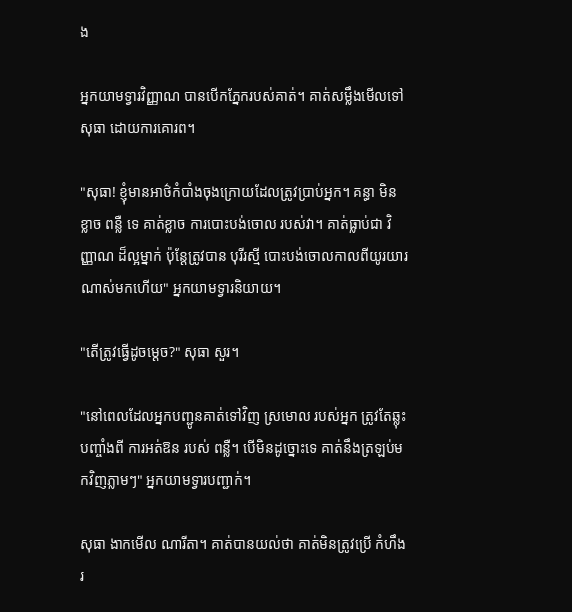ង

អ្នកយាមទ្វារវិញ្ញាណ បានបើកភ្នែករបស់គាត់។ គាត់សម្លឹងមើលទៅ សុធា ដោយការគោរព។

"សុធា! ខ្ញុំមានអាថ៌កំបាំងចុងក្រោយដែលត្រូវប្រាប់អ្នក។ គន្ធា មិនខ្លាច ពន្លឺ ទេ គាត់ខ្លាច ការបោះបង់ចោល របស់វា។ គាត់ធ្លាប់ជា វិញ្ញាណ ដ៏ល្អម្នាក់ ប៉ុន្តែត្រូវបាន បុរីរស្មី បោះបង់ចោលកាលពីយូរយារណាស់មកហើយ" អ្នកយាមទ្វារនិយាយ។

"តើត្រូវធ្វើដូចម្តេច?" សុធា សួរ។

"នៅពេលដែលអ្នកបញ្ជូនគាត់ទៅវិញ ស្រមោល របស់អ្នក ត្រូវតែឆ្លុះបញ្ចាំងពី ការអត់ឱន របស់ ពន្លឺ។ បើមិនដូច្នោះទេ គាត់នឹងត្រឡប់មកវិញភ្លាមៗ" អ្នកយាមទ្វារបញ្ជាក់។

សុធា ងាកមើល ណារីតា។ គាត់បានយល់ថា គាត់មិនត្រូវប្រើ កំហឹង រ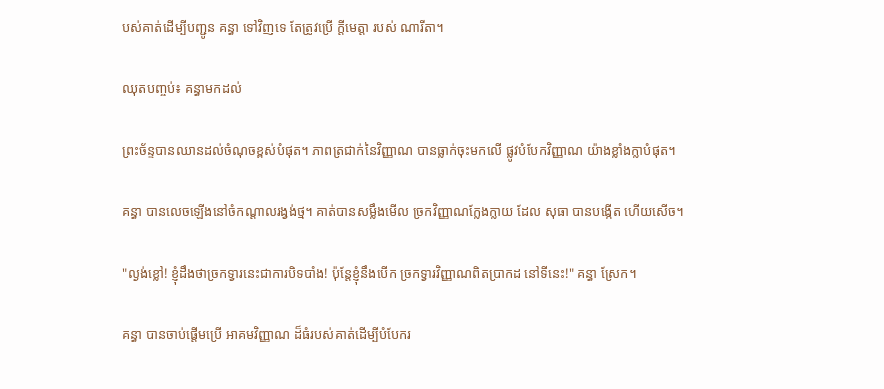បស់គាត់ដើម្បីបញ្ជូន គន្ធា ទៅវិញទេ តែត្រូវប្រើ ក្តីមេត្តា របស់ ណារីតា។

ឈុតបញ្ចប់៖ គន្ធាមកដល់

ព្រះច័ន្ទបានឈានដល់ចំណុចខ្ពស់បំផុត។ ភាពត្រជាក់នៃវិញ្ញាណ បានធ្លាក់ចុះមកលើ ផ្លូវបំបែកវិញ្ញាណ យ៉ាងខ្លាំងក្លាបំផុត។

គន្ធា បានលេចឡើងនៅចំកណ្តាលរង្វង់ថ្ម។ គាត់បានសម្លឹងមើល ច្រកវិញ្ញាណក្លែងក្លាយ ដែល សុធា បានបង្កើត ហើយសើច។

"ល្ងង់ខ្លៅ! ខ្ញុំដឹងថាច្រកទ្វារនេះជាការបិទបាំង! ប៉ុន្តែខ្ញុំនឹងបើក ច្រកទ្វារវិញ្ញាណពិតប្រាកដ នៅទីនេះ!" គន្ធា ស្រែក។

គន្ធា បានចាប់ផ្តើមប្រើ អាគមវិញ្ញាណ ដ៏ធំរបស់គាត់ដើម្បីបំបែករ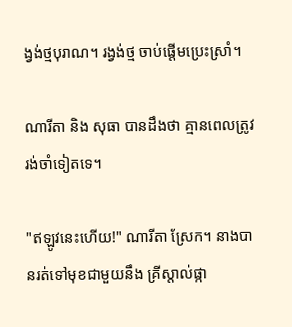ង្វង់ថ្មបុរាណ។ រង្វង់ថ្ម ចាប់ផ្តើមប្រេះស្រាំ។

ណារីតា និង សុធា បានដឹងថា គ្មានពេលត្រូវរង់ចាំទៀតទេ។

"ឥឡូវនេះហើយ!" ណារីតា ស្រែក។ នាងបានរត់ទៅមុខជាមួយនឹង គ្រីស្តាល់ផ្កា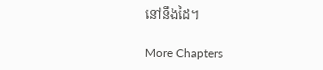នៅនឹងដៃ។

More Chapters